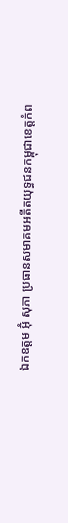ឯកឧត្តម អ៊ុំ សុភា ប្រធានសមាគមអតីតយុទ្ធជនកម្ពុជាខេត្តកំព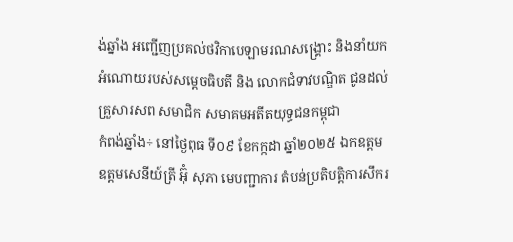ង់ឆ្នាំង អញ្ជើញប្រគល់ថវិកាបេឡាមរណសង្គ្រោះ និងនាំយកអំណោយរបស់សម្តេចធិបតី និង លោកជំទាវបណ្ឌិត ជូនដល់គ្រួសារសព សមាជិក សមាគមអតីតយុទ្ធជនកម្ពុជា
កំពង់ឆ្នាំង÷ នៅថ្ងៃពុធ ទី០៩ ខែកក្កដា ឆ្នាំ២០២៥ ឯកឧត្តម ឧត្តមសេនីយ៍ត្រី អ៊ុំ សុភា មេបញ្ជាការ តំបន់ប្រតិបត្តិការសឹករ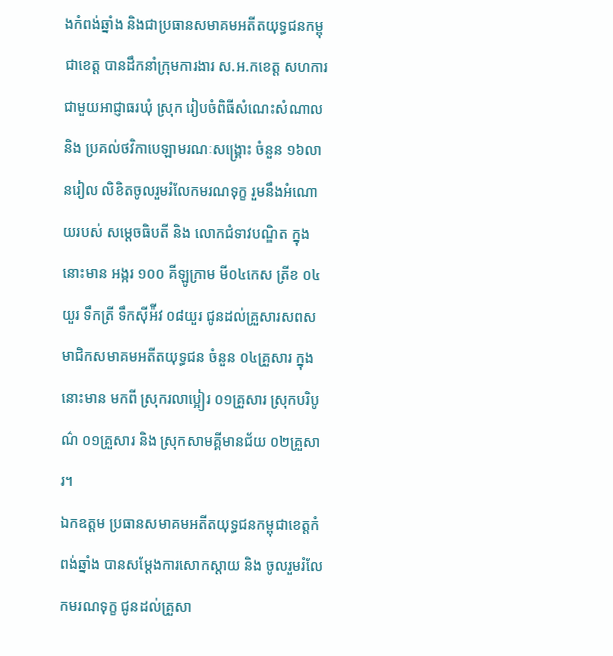ងកំពង់ឆ្នាំង និងជាប្រធានសមាគមអតីតយុទ្ធជនកម្ពុជាខេត្ត បានដឹកនាំក្រុមការងារ ស.អ.កខេត្ត សហការជាមួយអាជ្ញាធរឃុំ ស្រុក រៀបចំពិធីសំណេះសំណាល និង ប្រគល់ថវិកាបេឡាមរណៈសង្គ្រោះ ចំនួន ១៦លានរៀល លិខិតចូលរួមរំលែកមរណទុក្ខ រួមនឹងអំណោយរបស់ សម្តេចធិបតី និង លោកជំទាវបណ្ឌិត ក្នុងនោះមាន អង្ករ ១០០ គីឡូក្រាម មី០៤កេស ត្រីខ ០៤យួរ ទឹកត្រី ទឹកស៊ីអ៉ីវ ០៨យួរ ជូនដល់គ្រួសារសពសមាជិកសមាគមអតីតយុទ្ធជន ចំនួន ០៤គ្រួសារ ក្នុងនោះមាន មកពី ស្រុករលាប្អៀរ ០១គ្រួសារ ស្រុកបរិបូណ៌ ០១គ្រួសារ និង ស្រុកសាមគ្គីមានជ័យ ០២គ្រួសារ។
ឯកឧត្តម ប្រធានសមាគមអតីតយុទ្ធជនកម្ពុជាខេត្តកំពង់ឆ្នាំង បានសម្តែងការសោកស្តាយ និង ចូលរួមរំលែកមរណទុក្ខ ជូនដល់គ្រួសា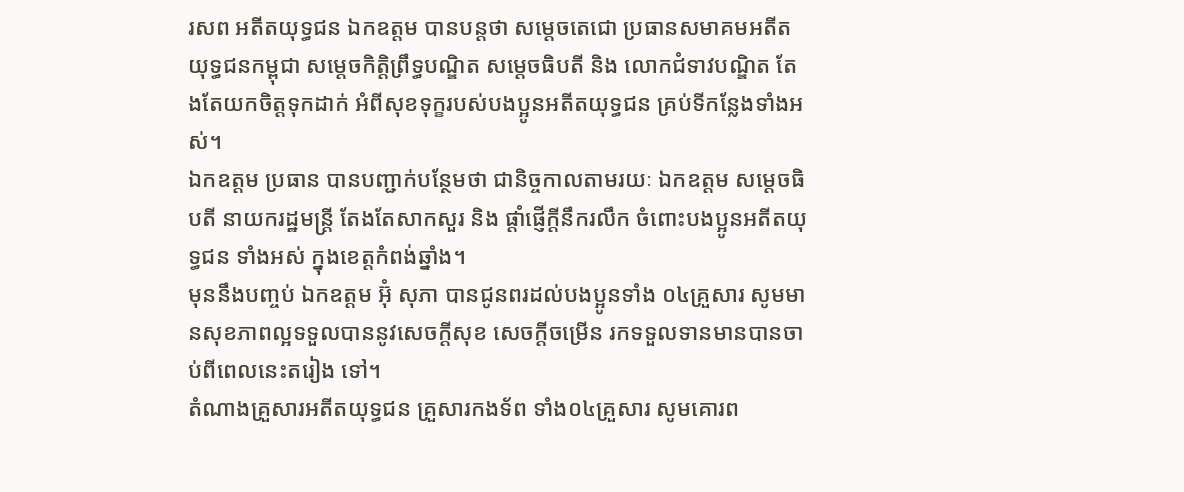រសព អតីតយុទ្ធជន ឯកឧត្តម បានបន្តថា សម្តេចតេជោ ប្រធានសមាគមអតីតយុទ្ធជនកម្ពុជា សម្តេចកិត្តិព្រឹទ្ធបណ្ឌិត សម្តេចធិបតី និង លោកជំទាវបណ្ឌិត តែងតែយកចិត្តទុកដាក់ អំពីសុខទុក្ខរបស់បងប្អូនអតីតយុទ្ធជន គ្រប់ទីកន្លែងទាំងអស់។
ឯកឧត្តម ប្រធាន បានបញ្ជាក់បន្ថែមថា ជានិច្ចកាលតាមរយៈ ឯកឧត្តម សម្តេចធិបតី នាយករដ្ឋមន្ត្រី តែងតែសាកសួរ និង ផ្តាំផ្ញើក្តីនឹករលឹក ចំពោះបងប្អូនអតីតយុទ្ធជន ទាំងអស់ ក្នុងខេត្តកំពង់ឆ្នាំង។
មុននឹងបញ្ចប់ ឯកឧត្តម អ៊ុំ សុភា បានជូនពរដល់បងប្អូនទាំង ០៤គ្រួសារ សូមមានសុខភាពល្អទទួលបាននូវសេចក្តីសុខ សេចក្តីចម្រើន រកទទួលទានមានបានចាប់ពីពេលនេះតរៀង ទៅ។
តំណាងគ្រួសារអតីតយុទ្ធជន គ្រួសារកងទ័ព ទាំង០៤គ្រួសារ សូមគោរព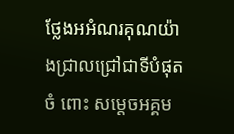ថ្លែងអអំណរគុណយ៉ាងជ្រាលជ្រៅជាទីបំផុតចំ ពោះ សម្តេចអគ្គម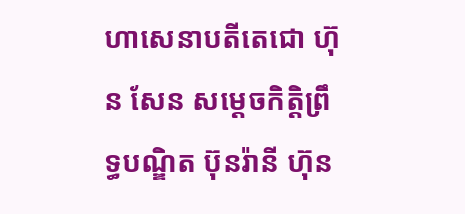ហាសេនាបតីតេជោ ហ៊ុន សែន សម្តេចកិត្តិព្រឹទ្ធបណ្ឌិត ប៊ុនរ៉ានី ហ៊ុន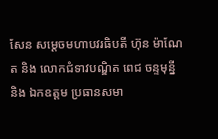សែន សម្តេចមហាបវរធិបតី ហ៊ុន ម៉ាណែត និង លោកជំទាវបណ្ឌិត ពេជ ចន្ទមុន្នី និង ឯកឧត្ដម ប្រធានសមា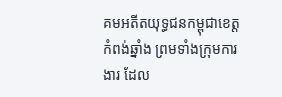គមអតីតយុទ្ធជនកម្ពុជាខេត្តកំពង់ឆ្នាំង ព្រមទាំងក្រុមការងារ ដែល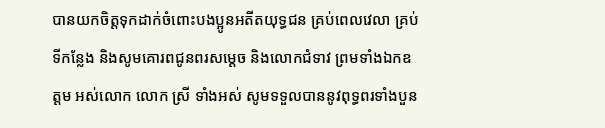បានយកចិត្តទុកដាក់ចំពោះបងប្អូនអតីតយុទ្ធជន គ្រប់ពេលវេលា គ្រប់ទីកន្លែង និងសូមគោរពជូនពរសម្តេច និងលោកជំទាវ ព្រមទាំងឯកឧត្តម អស់លោក លោក ស្រី ទាំងអស់ សូមទទួលបាននូវពុទ្ធពរទាំងបួន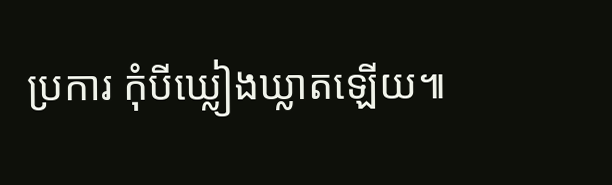ប្រការ កុំបីឃ្លៀងឃ្លាតឡើយ៕